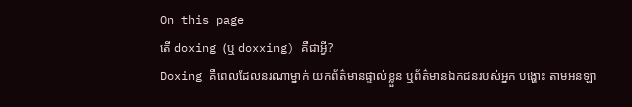On this page
តើ doxing (ឬ doxxing) គឺជាអ្វី?
Doxing គឺពេលដែលនរណាម្នាក់ យកព័ត៌មានផ្ទាល់ខ្លួន ឬព័ត៌មានឯកជនរបស់អ្នក បង្ហោះ តាមអនឡា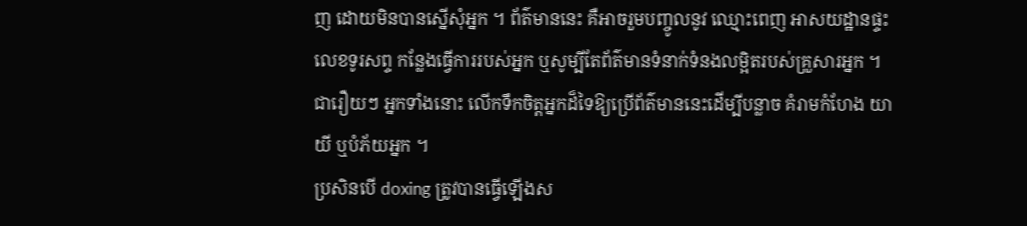ញ ដោយមិនបានស្នើសុំអ្នក ។ ព័ត៌មាននេះ គឺអាចរួមបញ្ចូលនូវ ឈ្មោះពេញ អាសយដ្ឋានផ្ទះ លេខទូរសព្ទ កន្លែងធ្វើការរបស់អ្នក ឬសូម្បីតែព័ត៌មានទំនាក់ទំនងលម្អិតរបស់គ្រួសារអ្នក ។ ជារឿយៗ អ្នកទាំងនោះ លើកទឹកចិត្តអ្នកដ៏ទៃឱ្យប្រើព័ត៌មាននេះដើម្បីបន្លាច គំរាមកំហែង យាយី ឬបំភ័យអ្នក ។
ប្រសិនបើ doxing ត្រូវបានធ្វើឡើងស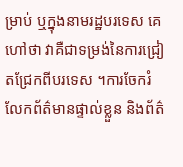ម្រាប់ ឬក្នុងនាមរដ្ឋបរទេស គេហៅថា វាគឺជាទម្រង់នៃការជ្រៀតជ្រែកពីបរទេស ។ការចែករំលែកព័ត៌មានផ្ទាល់ខ្លួន និងព័ត៌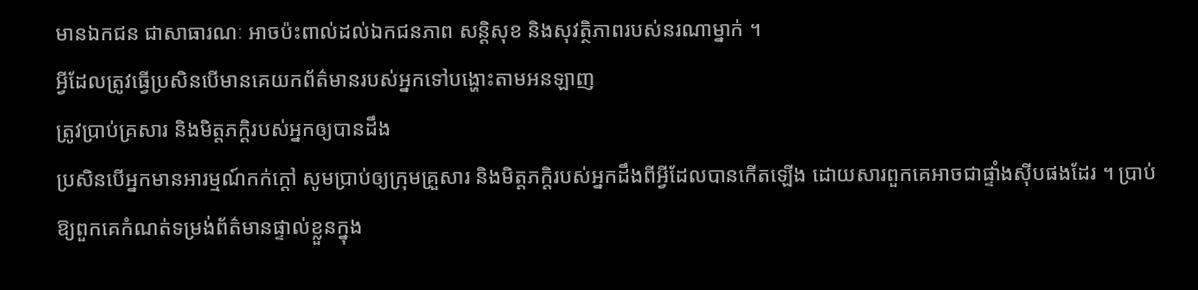មានឯកជន ជាសាធារណៈ អាចប៉ះពាល់ដល់ឯកជនភាព សន្តិសុខ និងសុវត្ថិភាពរបស់នរណាម្នាក់ ។
អ្វីដែលត្រូវធ្វើប្រសិនបើមានគេយកព័ត៌មានរបស់អ្នកទៅបង្ហោះតាមអនឡាញ
ត្រូវប្រាប់គ្រសារ និងមិត្តភក្តិរបស់អ្នកឲ្យបានដឹង
ប្រសិនបើអ្នកមានអារម្មណ៍កក់ក្តៅ សូមប្រាប់ឲ្យក្រុមគ្រួសារ និងមិត្តភក្តិរបស់អ្នកដឹងពីអ្វីដែលបានកើតឡើង ដោយសារពួកគេអាចជាផ្ទាំងស៊ីបផងដែរ ។ ប្រាប់ឱ្យពួកគេកំណត់ទម្រង់ព័ត៌មានផ្ទាល់ខ្លួនក្នុង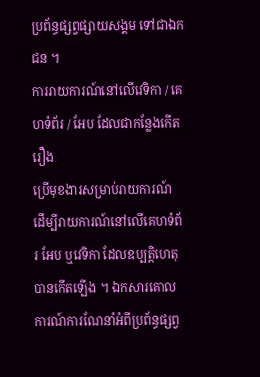ប្រព័ន្ធផ្សព្វផ្សាយសង្គម ទៅជាឯកជន ។
ការរាយការណ៍នៅលើវេទិកា / គេហទំព័រ / អែប ដែលជាកន្លែងកើតរឿង
ប្រើមុខងារសម្រាប់រាយការណ៍ ដើម្បីរាយការណ៍នៅលើគេហទំព័រ អែប ឬវេទិកា ដែលឧប្បត្តិហេតុបានកើតឡើង ។ ឯកសារគោលការណ៍ការណែនាំអំពីប្រព័ន្ធផ្សព្វ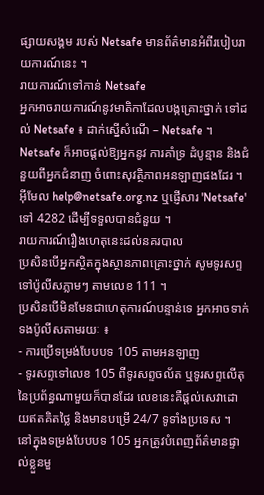ផ្សាយសង្គម របស់ Netsafe មានព័ត៌មានអំពីរបៀបរាយការណ៍នេះ ។
រាយការណ៍ទៅកាន់ Netsafe
អ្នកអាចរាយការណ៍នូវមាតិកាដែលបង្កគ្រោះថ្នាក់ ទៅដល់ Netsafe ៖ ដាក់ស្នើសំណើ – Netsafe ។
Netsafe ក៏អាចផ្តល់ឱ្យអ្នកនូវ ការគាំទ្រ ដំបូន្មាន និងជំនួយពីអ្នកជំនាញ ចំពោះសុវត្ថិភាពអនឡាញផងដែរ ។
អ៊ីមែល help@netsafe.org.nz ឬផ្ញើសារ 'Netsafe' ទៅ 4282 ដើម្បីទទួលបានជំនួយ ។
រាយការណ៍រឿងហេតុនេះដល់នគរបាល
ប្រសិនបើអ្នកស្ថិតក្នុងស្ថានភាពគ្រោះថ្នាក់ សូមទូរសព្ទទៅប៉ូលីសភ្លាមៗ តាមលេខ 111 ។
ប្រសិនបើមិនមែនជាហេតុការណ៍បន្ទាន់ទេ អ្នកអាចទាក់ទងប៉ូលីសតាមរយៈ ៖
- ការប្រើទម្រង់បែបបទ 105 តាមអនឡាញ
- ទូរសព្ទទៅលេខ 105 ពីទូរសព្ទចល័ត ឬទូរសព្ទលើតុ នៃប្រព័ន្ធណាមួយក៏បានដែរ លេខនេះគឺផ្តល់សេវាដោយឥតគិតថ្លៃ និងមានបម្រើ 24/7 ទូទាំងប្រទេស ។
នៅក្នុងទម្រង់បែបបទ 105 អ្នកត្រូវបំពេញព័ត៌មានផ្ទាល់ខ្លួនមួ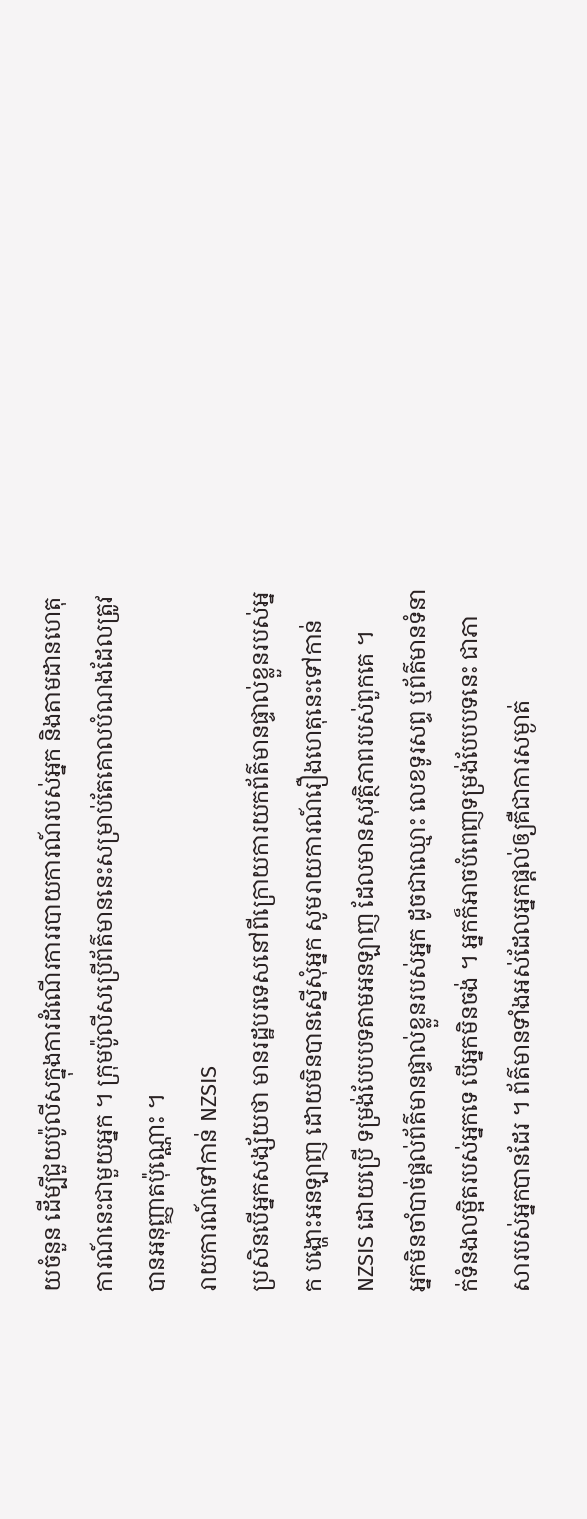យចំនួន ដើម្បីជួយប៉ូលីសក្នុងការដំណើរការរបាយការណ៍របស់អ្នក និងតាមដានហេតុការណ៍នេះជាមួយអ្នក ។ ក្រុមប៉ូលីសប្រើព័ត៌មាននេះសម្រាប់តែគោលបំណងដែលត្រូវបានអនុញ្ញាតប៉ុណ្ណោះ ។
រាយការណ៍ទៅកាន់ NZSIS
ប្រសិនបើអ្នកសង្ស័យថា មានរដ្ឋបរទេសនៅពីក្រោយការយកព័ត៌មានផ្ទាល់ខ្លួនរបស់អ្នក បង្ហោះអនឡាញ ដោយមិនបានស្នើសុំអ្នក សូមរាយការណ៍រឿងហេតុនេះទៅកាន់ NZSIS ដោយប្រើ ទម្រង់បែបបទតាមអនឡាញ ដែលមានសុវត្ថិភាពរបស់ពួកគេ ។
អ្នកមិនចាំបាច់ផ្តល់ព័ត៌មានផ្ទាល់ខ្លួនរបស់អ្នក ដូចជាឈ្មោះ លេខទូរសព្ទ ឬព័ត៌មានទំនាក់ទំនងលម្អិតរបស់អ្នកទេ បើអ្នកមិនចង់ ។ អ្នកក៏អាចបំពេញទម្រង់បែបបទនេះ ជាភាសារបស់អ្នកបានដែរ ។ ព័ត៌មានទាំងអស់ដែលអ្នកផ្តល់ឲ្យគឺជាការសម្ងាត់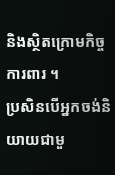និងស្ថិតក្រោមកិច្ចការពារ ។
ប្រសិនបើអ្នកចង់និយាយជាមួ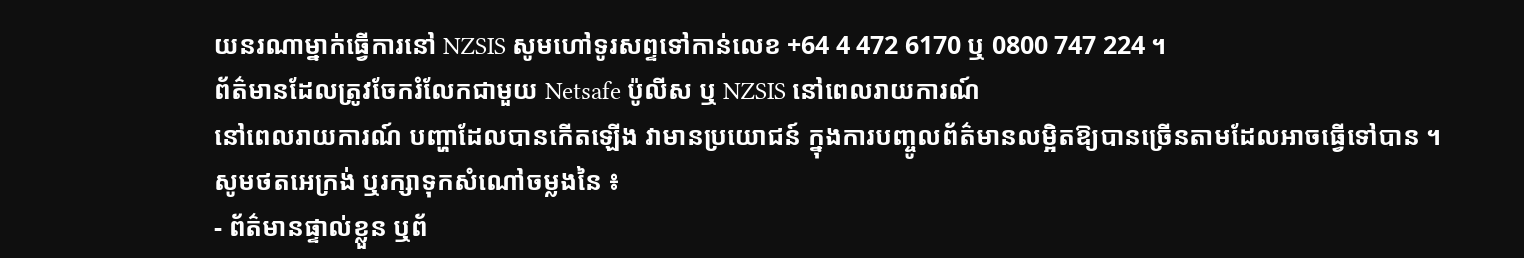យនរណាម្នាក់ធ្វើការនៅ NZSIS សូមហៅទូរសព្ទទៅកាន់លេខ +64 4 472 6170 ឬ 0800 747 224 ។
ព័ត៌មានដែលត្រូវចែករំលែកជាមួយ Netsafe ប៉ូលីស ឬ NZSIS នៅពេលរាយការណ៍
នៅពេលរាយការណ៍ បញ្ហាដែលបានកើតឡើង វាមានប្រយោជន៍ ក្នុងការបញ្ចូលព័ត៌មានលម្អិតឱ្យបានច្រើនតាមដែលអាចធ្វើទៅបាន ។ សូមថតអេក្រង់ ឬរក្សាទុកសំណៅចម្លងនៃ ៖
- ព័ត៌មានផ្ទាល់ខ្លួន ឬព័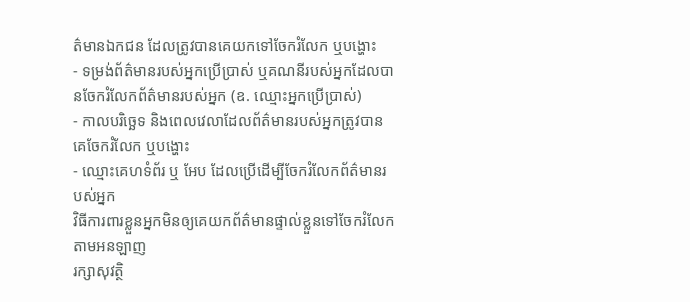ត៌មានឯកជន ដែលត្រូវបានគេយកទៅចែករំលែក ឬបង្ហោះ
- ទម្រង់ព័ត៌មានរបស់អ្នកប្រើប្រាស់ ឬគណនីរបស់អ្នកដែលបានចែករំលែកព័ត៌មានរបស់អ្នក (ឧ. ឈ្មោះអ្នកប្រើប្រាស់)
- កាលបរិច្ឆេទ និងពេលវេលាដែលព័ត៌មានរបស់អ្នកត្រូវបានគេចែករំលែក ឬបង្ហោះ
- ឈ្មោះគេហទំព័រ ឬ អែប ដែលប្រើដើម្បីចែករំលែកព័ត៌មានរបស់អ្នក
វិធីការពារខ្លួនអ្នកមិនឲ្យគេយកព័ត៌មានផ្ទាល់ខ្លួនទៅចែករំលែកតាមអនឡាញ
រក្សាសុវត្ថិ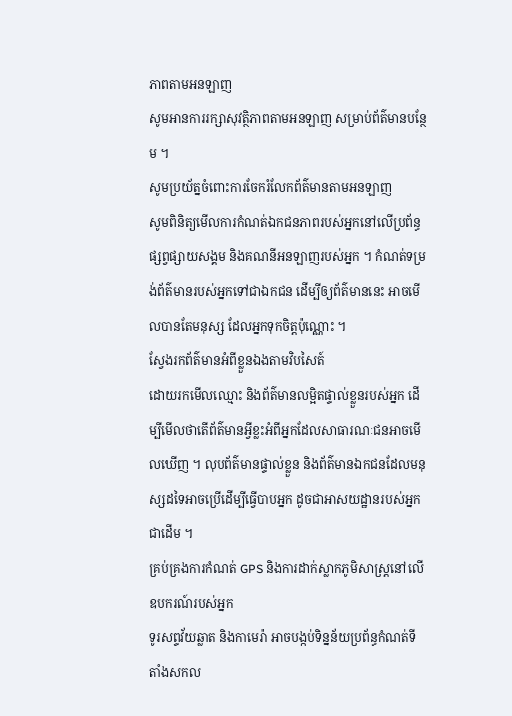ភាពតាមអនឡាញ
សូមអានការរក្សាសុវត្ថិភាពតាមអនឡាញ សម្រាប់ព័ត៌មានបន្ថែម ។
សូមប្រយ័ត្នចំពោះការចែករំលែកព័ត៌មានតាមអនឡាញ
សូមពិនិត្យមើលការកំណត់ឯកជនភាពរបស់អ្នកនៅលើប្រព័ន្ធផ្សព្វផ្សាយសង្គម និងគណនីអនឡាញរបស់អ្នក ។ កំណត់ទម្រង់ព័ត៌មានរបស់អ្នកទៅជាឯកជន ដើម្បីឲ្យព័ត៌មាននេះ អាចមើលបានតែមនុស្ស ដែលអ្នកទុកចិត្តប៉ុណ្ណោះ ។
ស្វែងរកព័ត៌មានអំពីខ្លួនឯងតាមវិបសៃត៍
ដោយរកមើលឈ្មោះ និងព័ត៌មានលម្អិតផ្ទាល់ខ្លួនរបស់អ្នក ដើម្បីមើលថាតើព័ត៌មានអ្វីខ្លះអំពីអ្នកដែលសាធារណៈជនអាចមើលឃើញ ។ លុបព័ត៌មានផ្ទាល់ខ្លួន និងព័ត៌មានឯកជនដែលមនុស្សដទៃអាចប្រើដើម្បីធ្វើបាបអ្នក ដូចជាអាសយដ្ឋានរបស់អ្នកជាដើម ។
គ្រប់គ្រងការកំណត់ GPS និងការដាក់ស្លាកភូមិសាស្ត្រនៅលើឧបករណ៍របស់អ្នក
ទូរសព្ទវ័យឆ្លាត និងកាមេរ៉ា អាចបង្កប់ទិន្នន័យប្រព័ន្ធកំណត់ទីតាំងសកល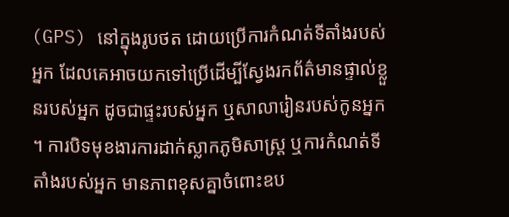(GPS) នៅក្នុងរូបថត ដោយប្រើការកំណត់ទីតាំងរបស់អ្នក ដែលគេអាចយកទៅប្រើដើម្បីស្វែងរកព័ត៌មានផ្ទាល់ខ្លួនរបស់អ្នក ដូចជាផ្ទះរបស់អ្នក ឬសាលារៀនរបស់កូនអ្នក ។ ការបិទមុខងារការដាក់ស្លាកភូមិសាស្ត្រ ឬការកំណត់ទីតាំងរបស់អ្នក មានភាពខុសគ្នាចំពោះឧប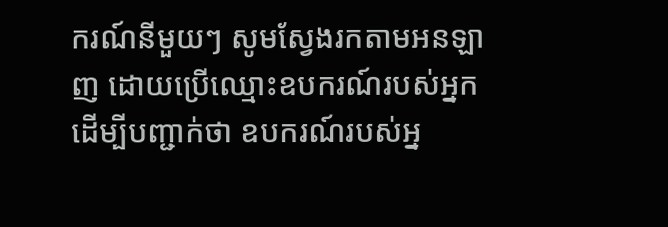ករណ៍នីមួយៗ សូមស្វែងរកតាមអនឡាញ ដោយប្រើឈ្មោះឧបករណ៍របស់អ្នកដើម្បីបញ្ជាក់ថា ឧបករណ៍របស់អ្ន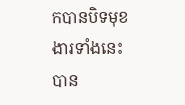កបានបិទមុខងារទាំងនេះបាន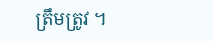ត្រឹមត្រូវ ។